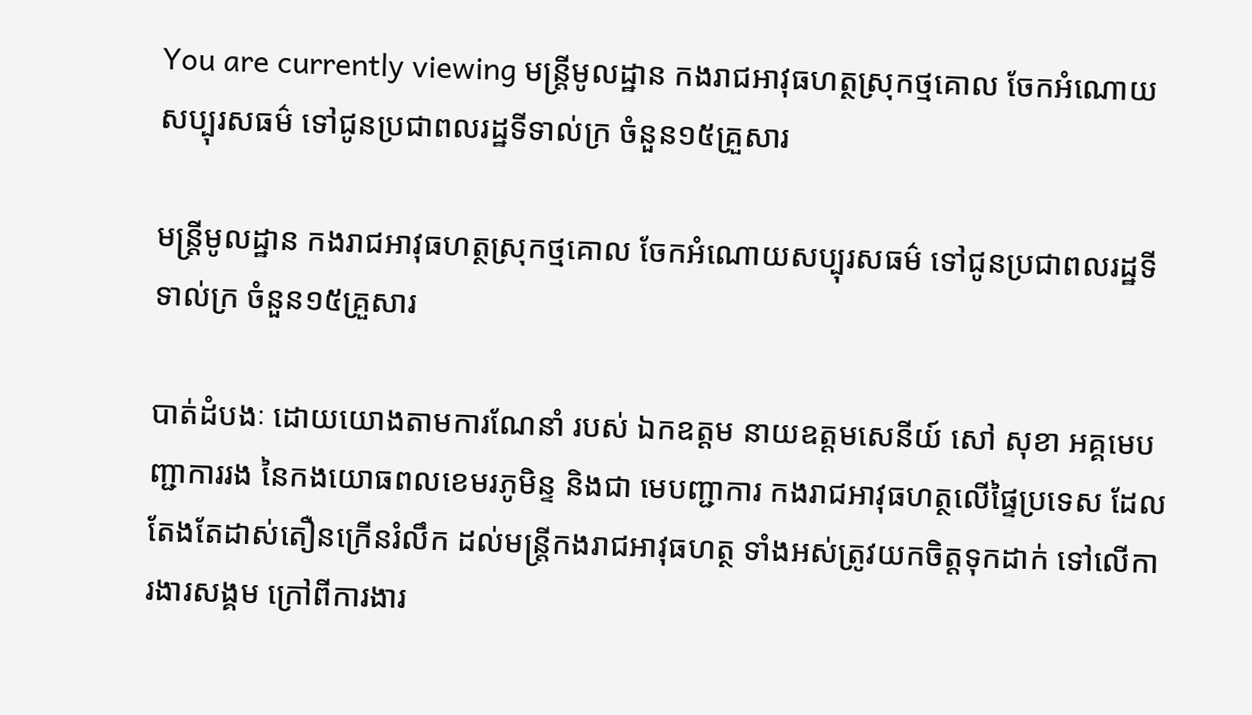You are currently viewing មន្ត្រីមូលដ្ឋាន កងរាជអាវុធហត្ថស្រុកថ្មគោល ចែកអំណោយសប្បុរសធម៌ ទៅជូនប្រជាពលរដ្ឋទីទាល់ក្រ ចំនួន១៥គ្រួសារ

មន្ត្រីមូលដ្ឋាន កងរាជអាវុធហត្ថស្រុកថ្មគោល ចែកអំណោយសប្បុរសធម៌ ទៅជូនប្រជាពលរដ្ឋទីទាល់ក្រ ចំនួន១៥គ្រួសារ

បាត់ដំបងៈ ដោយយោងតាមការណែនាំ របស់ ឯកឧត្តម នាយឧត្តមសេនីយ៍ សៅ សុខា អគ្គមេបញ្ជាការរង នៃកងយោធពលខេមរភូមិន្ទ និងជា មេបញ្ជាការ កងរាជអាវុធហត្ថលេីផ្ទៃប្រទេស ដែលតែងតែដាស់តឿនក្រើនរំលឹក ដល់មន្ត្រីកងរាជអាវុធហត្ថ ទាំងអស់ត្រូវយកចិត្តទុកដាក់ ទៅលើការងារសង្គម ក្រៅពីការងារ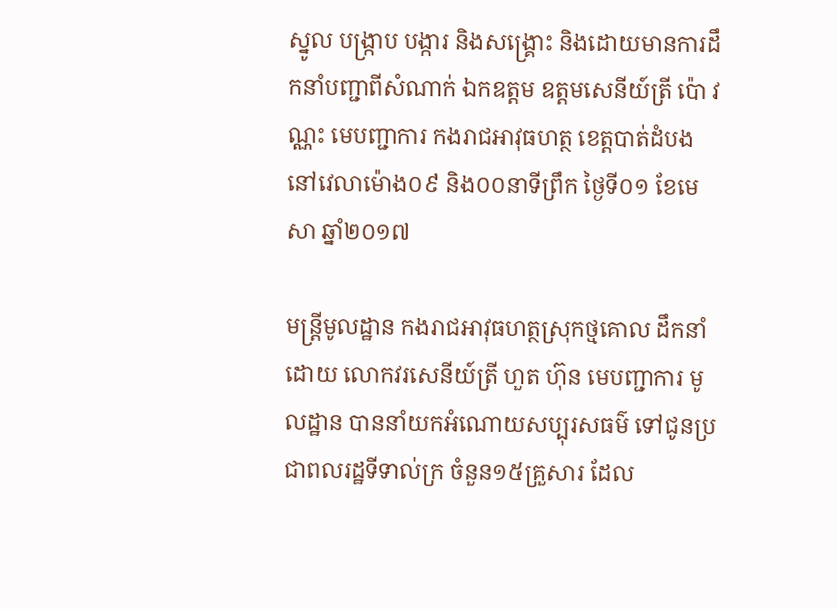ស្នូល បង្ក្រាប បង្ការ និងសង្គ្រោះ និងដោយមានការដឹកនាំបញ្ជាពីសំណាក់ ឯកឧត្តម ឧត្តមសេនីយ៍ត្រី ប៉ោ វណ្ណះ មេបញ្ជាការ កងរាជអាវុធហត្ថ ខេត្តបាត់ដំបង នៅវេលាម៉ោង០៩ និង០០នាទីព្រឹក ថ្ងៃទី០១ ខែមេសា ឆ្នាំ២០១៧

មន្ត្រីមូលដ្ឋាន កងរាជអាវុធហត្ថស្រុកថ្មគោល ដឹកនាំដោយ លោកវរសេនីយ៍ត្រី ហួត ហ៊ុន មេបញ្ជាការ មូលដ្ឋាន បាននាំយកអំណោយសប្បុរសធម៌ ទៅជូនប្រជាពលរដ្ឋទីទាល់ក្រ ចំនួន១៥គ្រួសារ ដែល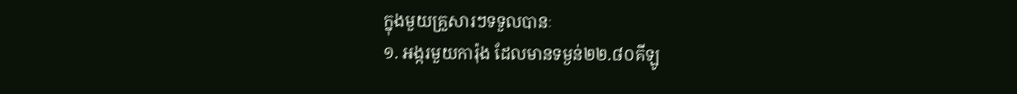ក្នុងមួយគ្រួសារៗទទួលបានៈ
១. អង្ករមួយការ៉ុង ដែលមានទម្ងន់២២.៨០គីឡូ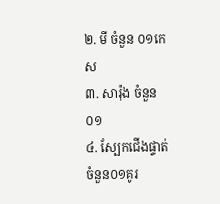២. មី ចំនួន ០១កេស
៣. សារ៉ុង ចំនួន០១
៤. ស្បែកជើងផ្ទាត់ ចំនួន០១គូរ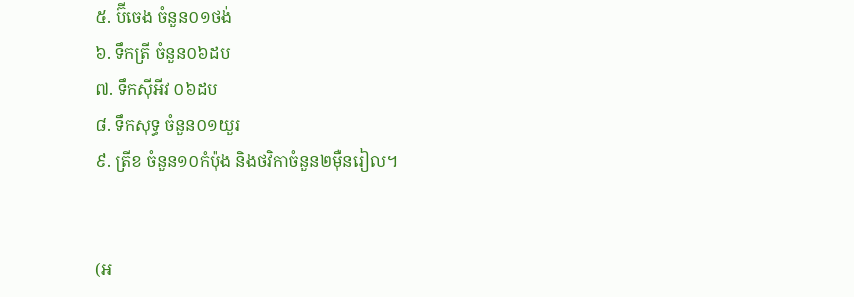៥. ប៊ីចេង ចំនួន០១ថង់
៦. ទឹកត្រី ចំនួន០៦ដប
៧. ទឹកស៊ីអីវ ០៦ដប
៨. ទឹកសុទ្ធ ចំនួន០១យួរ
៩. ត្រីខ ចំនួន១០កំប៉ុង និងថវិកាចំនួន២ម៉ឺនរៀល។


(អ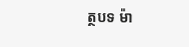ត្ថបទ ម៉ា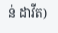ន់ ដាវីត)